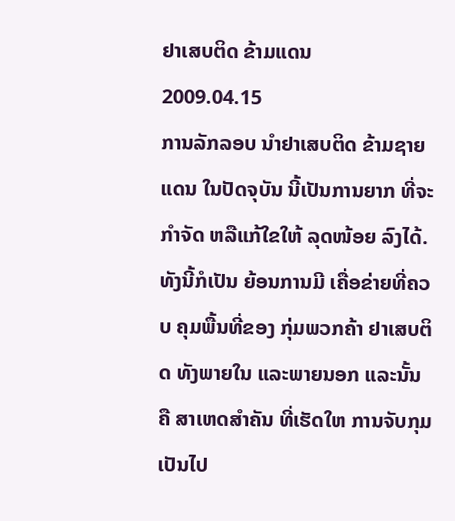ຢາເສບຕິດ ຂ້າມແດນ
2009.04.15
ການລັກລອບ ນໍາຢາເສບຕິດ ຂ້າມຊາຍແດນ ໃນປັດຈຸບັນ ນີ້ເປັນການຍາກ ທີ່ຈະກໍາຈັດ ຫລືແກ້ໃຂໃຫ້ ລຸດໜ້ອຍ ລົງໄດ້. ທັງນີ້ກໍເປັນ ຍ້ອນການມີ ເຄື່ອຂ່າຍທີ່ຄວບ ຄຸມພື້ນທີ່ຂອງ ກຸ່ມພວກຄ້າ ຢາເສບຕິດ ທັງພາຍໃນ ແລະພາຍນອກ ແລະນັ້ນຄື ສາເຫດສໍາຄັນ ທີ່ເຮັດໃຫ ການຈັບກຸມ ເປັນໄປ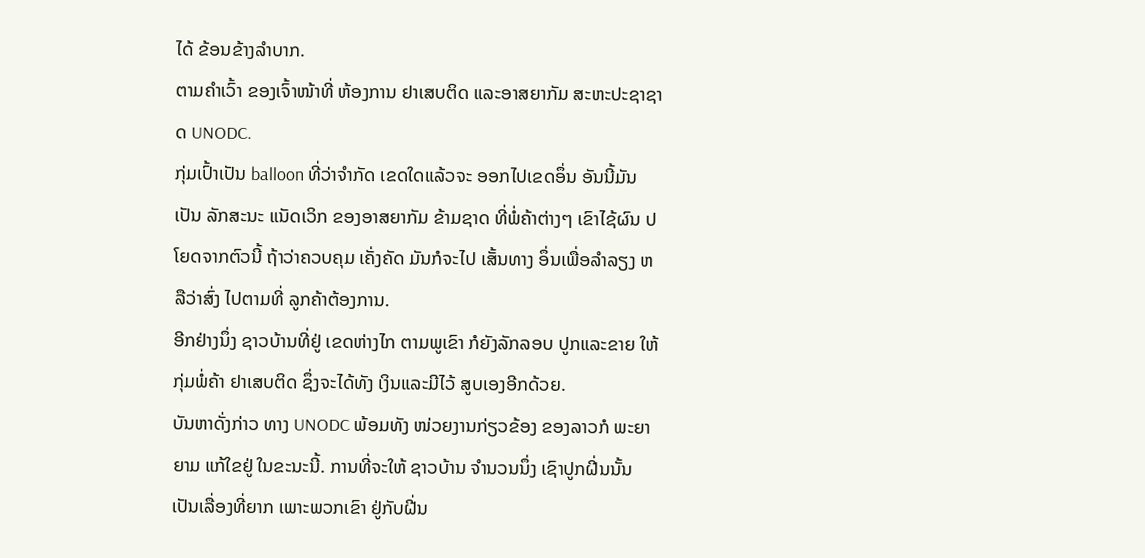ໄດ້ ຂ້ອນຂ້າງລໍາບາກ.
ຕາມຄໍາເວົ້າ ຂອງເຈົ້າໜ້າທີ່ ຫ້ອງການ ຢາເສບຕິດ ແລະອາສຍາກັມ ສະຫະປະຊາຊາດ UNODC.
ກຸ່ມເປົ້າເປັນ balloon ທີ່ວ່າຈໍາກັດ ເຂດໃດແລ້ວຈະ ອອກໄປເຂດອຶ່ນ ອັນນີ້ມັນເປັນ ລັກສະນະ ແນັດເວິກ ຂອງອາສຍາກັມ ຂ້າມຊາດ ທີ່ພໍ່ຄ້າຕ່າງໆ ເຂົາໄຊ້ຜົນ ປໂຍດຈາກຕົວນີ້ ຖ້າວ່າຄວບຄຸມ ເຄັ່ງຄັດ ມັນກໍຈະໄປ ເສັ້ນທາງ ອຶ່ນເພື່ອລໍາລຽງ ຫລືວ່າສົ່ງ ໄປຕາມທີ່ ລູກຄ້າຕ້ອງການ.
ອີກຢ່າງນຶ່ງ ຊາວບ້ານທີ່ຢູ່ ເຂດຫ່າງໄກ ຕາມພູເຂົາ ກໍຍັງລັກລອບ ປູກແລະຂາຍ ໃຫ້ກຸ່ມພໍ່ຄ້າ ຢາເສບຕິດ ຊຶ່ງຈະໄດ້ທັງ ເງິນແລະມີໄວ້ ສູບເອງອີກດ້ວຍ.
ບັນຫາດັ່ງກ່າວ ທາງ UNODC ພ້ອມທັງ ໜ່ວຍງານກ່ຽວຂ້ອງ ຂອງລາວກໍ ພະຍາຍາມ ແກ້ໃຂຢູ່ ໃນຂະນະນີ້. ການທີ່ຈະໃຫ້ ຊາວບ້ານ ຈໍານວນນຶ່ງ ເຊົາປູກຝີ່ນນັ້ນ ເປັນເລື່ອງທີ່ຍາກ ເພາະພວກເຂົາ ຢູ່ກັບຝີ່ນ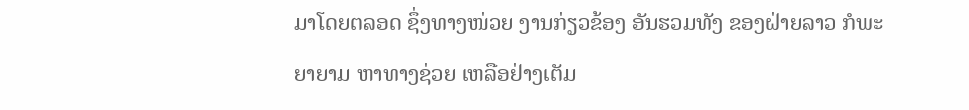ມາໂດຍຕລອດ ຊຶ່ງທາງໜ່ວຍ ງານກ່ຽວຂ້ອງ ອັນຮວມທັງ ຂອງຝ່າຍລາວ ກໍພະຍາຍາມ ຫາທາງຊ່ວຍ ເຫລືອຢ່າງເຕັມ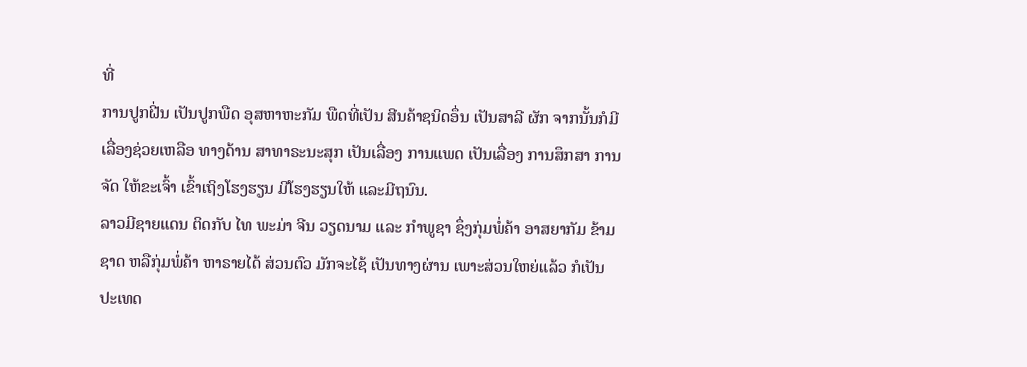ທີ່
ການປູກຝີ່ນ ເປັນປູກພືດ ອຸສຫາຫະກັມ ພືດທີ່ເປັນ ສີນຄ້າຊນິດອຶ່ນ ເປັນສາລີ ຜັກ ຈາກນັ້ນກໍມີ ເລື່ອງຊ່ວຍເຫລືອ ທາງດ້ານ ສາທາຣະນະສຸກ ເປັນເລື່ອງ ການແພດ ເປັນເລື່ອງ ການສຶກສາ ການຈັດ ໃຫ້ຂະເຈົ້າ ເຂົ້າເຖິງໂຮງຮຽນ ມີໂຮງຮຽນໃຫ້ ແລະມີຖນົນ.
ລາວມີຊາຍແດນ ຕິດກັບ ໄທ ພະມ່າ ຈີນ ວຽດນາມ ແລະ ກໍາພູຊາ ຊຶ່ງກຸ່ມພໍ່ຄ້າ ອາສຍາກັມ ຂ້າມຊາດ ຫລືກຸ່ມພໍ່ຄ້າ ຫາຣາຍໄດ້ ສ່ວນຕົວ ມັກຈະໄຊ້ ເປັນທາງຜ່ານ ເພາະສ່ວນໃຫຍ່ແລ້ວ ກໍເປັນປະເທດ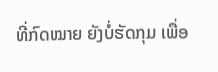ທີ່ກົດໝາຍ ຍັງບໍ່ຮັດກຸມ ເພື່ອ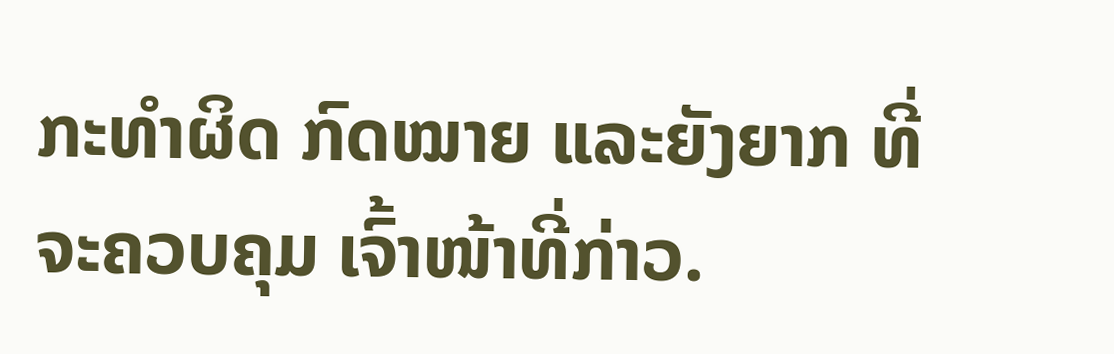ກະທໍາຜິດ ກົດໝາຍ ແລະຍັງຍາກ ທີ່ຈະຄວບຄຸມ ເຈົ້າໜ້າທີ່ກ່າວ.